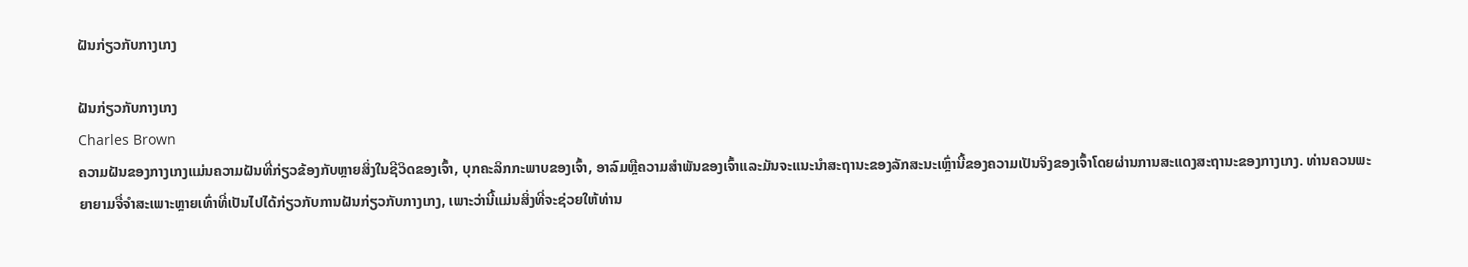ຝັນກ່ຽວກັບກາງເກງ

ຝັນກ່ຽວກັບກາງເກງ
Charles Brown
ຄວາມຝັນຂອງກາງເກງແມ່ນຄວາມຝັນທີ່ກ່ຽວຂ້ອງກັບຫຼາຍສິ່ງໃນຊີວິດຂອງເຈົ້າ, ບຸກຄະລິກກະພາບຂອງເຈົ້າ, ອາລົມຫຼືຄວາມສໍາພັນຂອງເຈົ້າແລະມັນຈະແນະນໍາສະຖານະຂອງລັກສະນະເຫຼົ່ານີ້ຂອງຄວາມເປັນຈິງຂອງເຈົ້າໂດຍຜ່ານການສະແດງສະຖານະຂອງກາງເກງ. ທ່ານຄວນພະຍາຍາມຈື່ຈໍາສະເພາະຫຼາຍເທົ່າທີ່ເປັນໄປໄດ້ກ່ຽວກັບການຝັນກ່ຽວກັບກາງເກງ, ເພາະວ່ານີ້ແມ່ນສິ່ງທີ່ຈະຊ່ວຍໃຫ້ທ່ານ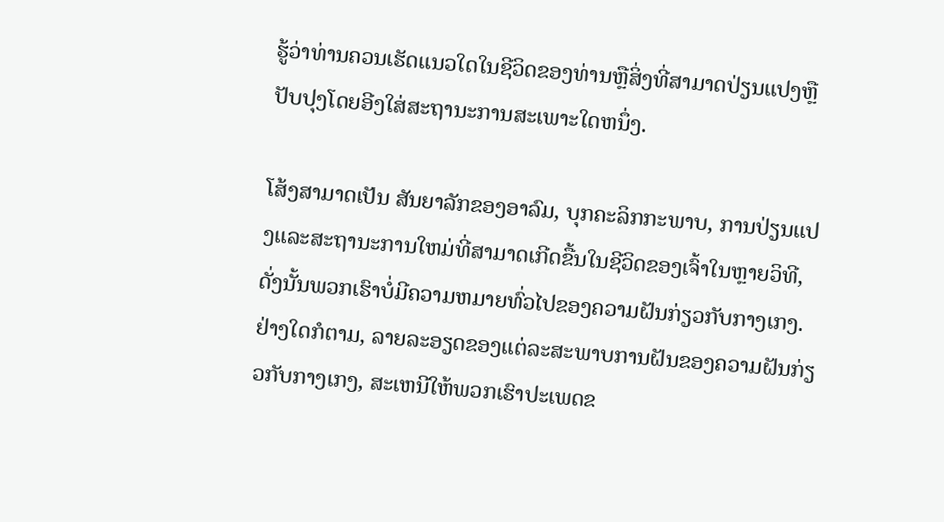ຮູ້ວ່າທ່ານຄວນເຮັດແນວໃດໃນຊີວິດຂອງທ່ານຫຼືສິ່ງທີ່ສາມາດປ່ຽນແປງຫຼືປັບປຸງໂດຍອີງໃສ່ສະຖານະການສະເພາະໃດຫນຶ່ງ.

ໂສ້ງສາມາດເປັນ ສັນຍາລັກຂອງອາລົມ, ບຸກຄະລິກກະພາບ, ການປ່ຽນແປງແລະສະຖານະການໃຫມ່ທີ່ສາມາດເກີດຂື້ນໃນຊີວິດຂອງເຈົ້າໃນຫຼາຍວິທີ, ດັ່ງນັ້ນພວກເຮົາບໍ່ມີຄວາມຫມາຍທົ່ວໄປຂອງຄວາມຝັນກ່ຽວກັບກາງເກງ. ຢ່າງໃດກໍຕາມ, ລາຍລະອຽດຂອງແຕ່ລະສະພາບການຝັນຂອງຄວາມຝັນກ່ຽວກັບກາງເກງ, ສະເຫນີໃຫ້ພວກເຮົາປະເພດຂ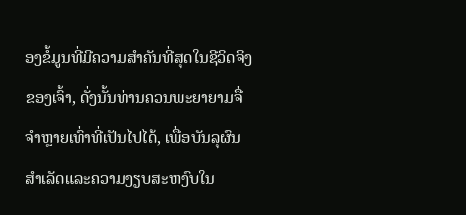ອງຂໍ້ມູນທີ່ມີຄວາມສໍາຄັນທີ່ສຸດໃນຊີວິດຈິງຂອງເຈົ້າ, ດັ່ງນັ້ນທ່ານຄວນພະຍາຍາມຈື່ຈໍາຫຼາຍເທົ່າທີ່ເປັນໄປໄດ້, ເພື່ອບັນລຸຜົນສໍາເລັດແລະຄວາມງຽບສະຫງົບໃນ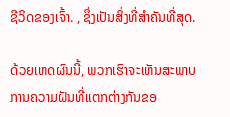ຊີວິດຂອງເຈົ້າ. , ຊຶ່ງເປັນສິ່ງທີ່ສໍາຄັນທີ່ສຸດ.

ດ້ວຍເຫດຜົນນີ້, ພວກເຮົາຈະເຫັນສະພາບການຄວາມຝັນທີ່ແຕກຕ່າງກັນຂອ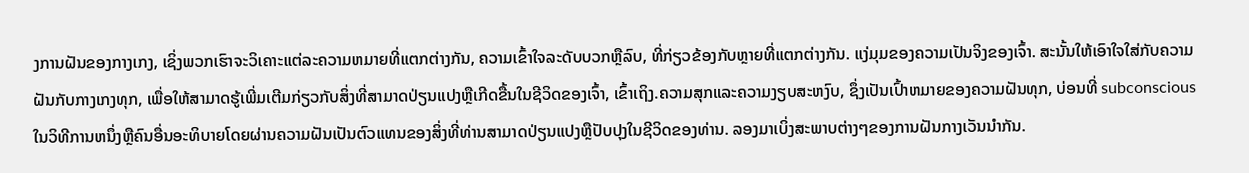ງການຝັນຂອງກາງເກງ, ເຊິ່ງພວກເຮົາຈະວິເຄາະແຕ່ລະຄວາມຫມາຍທີ່ແຕກຕ່າງກັນ, ຄວາມເຂົ້າໃຈລະດັບບວກຫຼືລົບ, ທີ່ກ່ຽວຂ້ອງກັບຫຼາຍທີ່ແຕກຕ່າງກັນ. ແງ່ມຸມຂອງຄວາມເປັນຈິງຂອງເຈົ້າ. ສະນັ້ນໃຫ້ເອົາໃຈໃສ່ກັບຄວາມຝັນກັບກາງເກງທຸກ, ເພື່ອໃຫ້ສາມາດຮູ້ເພີ່ມເຕີມກ່ຽວກັບສິ່ງທີ່ສາມາດປ່ຽນແປງຫຼືເກີດຂື້ນໃນຊີວິດຂອງເຈົ້າ, ເຂົ້າເຖິງ.ຄວາມສຸກແລະຄວາມງຽບສະຫງົບ, ຊຶ່ງເປັນເປົ້າຫມາຍຂອງຄວາມຝັນທຸກ, ບ່ອນທີ່ subconscious ໃນວິທີການຫນຶ່ງຫຼືຄົນອື່ນອະທິບາຍໂດຍຜ່ານຄວາມຝັນເປັນຕົວແທນຂອງສິ່ງທີ່ທ່ານສາມາດປ່ຽນແປງຫຼືປັບປຸງໃນຊີວິດຂອງທ່ານ. ລອງມາເບິ່ງສະພາບຕ່າງໆຂອງການຝັນກາງເວັນນຳກັນ.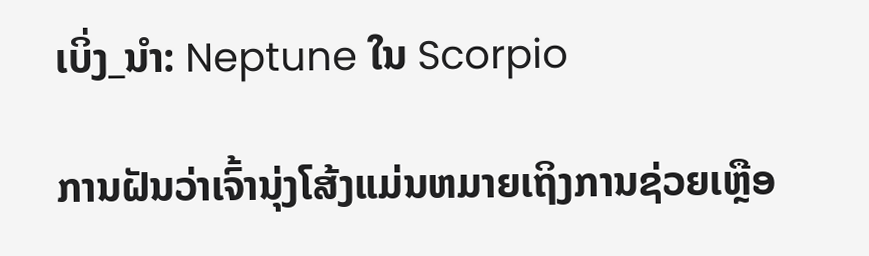ເບິ່ງ_ນຳ: Neptune ໃນ Scorpio

ການຝັນວ່າເຈົ້ານຸ່ງໂສ້ງແມ່ນຫມາຍເຖິງການຊ່ວຍເຫຼືອ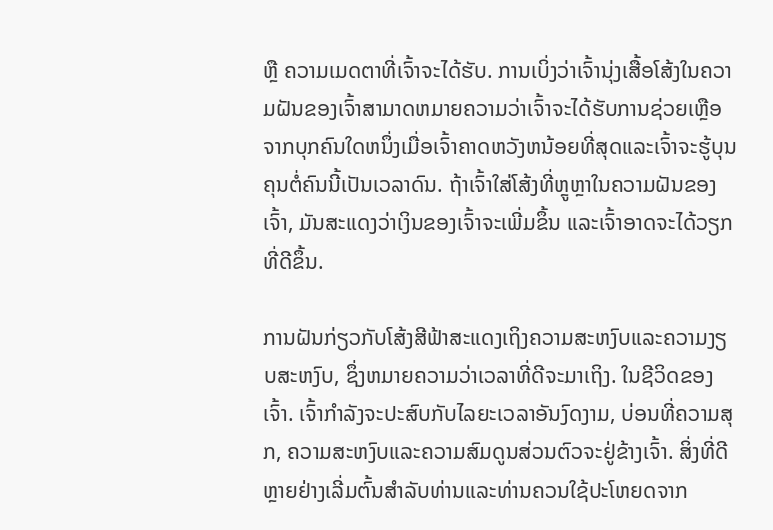ຫຼື ຄວາມເມດຕາທີ່ເຈົ້າຈະໄດ້ຮັບ. ການເບິ່ງວ່າເຈົ້ານຸ່ງເສື້ອໂສ້ງໃນຄວາມຝັນຂອງເຈົ້າສາມາດຫມາຍຄວາມວ່າເຈົ້າຈະໄດ້ຮັບການຊ່ວຍເຫຼືອຈາກບຸກຄົນໃດຫນຶ່ງເມື່ອເຈົ້າຄາດຫວັງຫນ້ອຍທີ່ສຸດແລະເຈົ້າຈະຮູ້ບຸນຄຸນຕໍ່ຄົນນີ້ເປັນເວລາດົນ. ຖ້າເຈົ້າໃສ່ໂສ້ງທີ່ຫຼູຫຼາໃນຄວາມຝັນຂອງເຈົ້າ, ມັນສະແດງວ່າເງິນຂອງເຈົ້າຈະເພີ່ມຂຶ້ນ ແລະເຈົ້າອາດຈະໄດ້ວຽກທີ່ດີຂຶ້ນ.

ການຝັນກ່ຽວກັບໂສ້ງສີຟ້າສະແດງເຖິງຄວາມສະຫງົບແລະຄວາມງຽບສະຫງົບ, ຊຶ່ງຫມາຍຄວາມວ່າເວລາທີ່ດີຈະມາເຖິງ. ໃນຊີວິດຂອງເຈົ້າ. ເຈົ້າກໍາລັງຈະປະສົບກັບໄລຍະເວລາອັນງົດງາມ, ບ່ອນທີ່ຄວາມສຸກ, ຄວາມສະຫງົບແລະຄວາມສົມດູນສ່ວນຕົວຈະຢູ່ຂ້າງເຈົ້າ. ສິ່ງທີ່ດີຫຼາຍຢ່າງເລີ່ມຕົ້ນສໍາລັບທ່ານແລະທ່ານຄວນໃຊ້ປະໂຫຍດຈາກ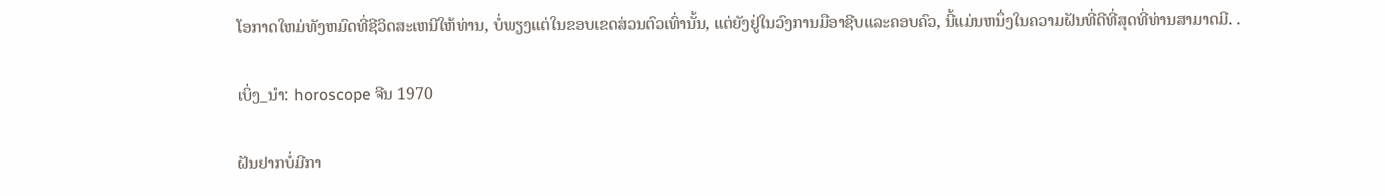ໂອກາດໃຫມ່ທັງຫມົດທີ່ຊີວິດສະເຫນີໃຫ້ທ່ານ, ບໍ່ພຽງແຕ່ໃນຂອບເຂດສ່ວນຕົວເທົ່ານັ້ນ, ແຕ່ຍັງຢູ່ໃນວົງການມືອາຊີບແລະຄອບຄົວ, ນີ້ແມ່ນຫນຶ່ງໃນຄວາມຝັນທີ່ດີທີ່ສຸດທີ່ທ່ານສາມາດມີ. .

ເບິ່ງ_ນຳ: horoscope ຈີນ 1970

ຝັນຢາກບໍ່ມີກາ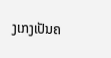ງເກງເປັນຄ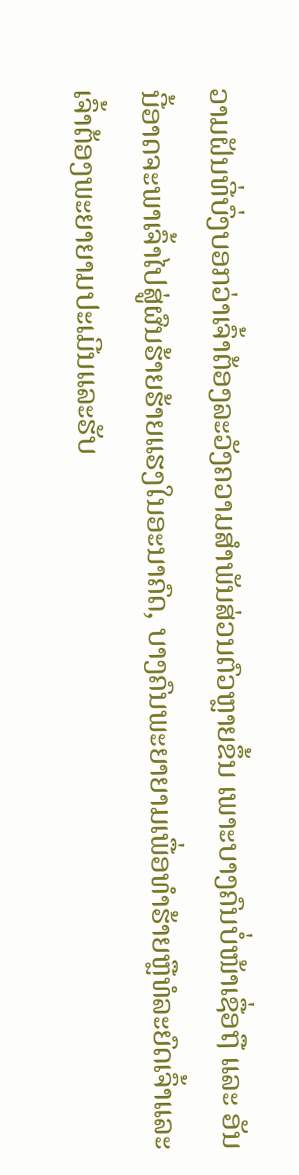ວາມຝັນທີ່ບົ່ງບອກວ່າເຈົ້າຕ້ອງລະວັງຄວາມສຳພັນສ່ວນຕົວຫຼາຍຂຶ້ນ ເພາະບາງຄົນບໍ່ໜ້າເຊື່ອຖື ແລະ ອັນນີ້ອາດຈະພາເຈົ້າໄປສູ່ຜົນຮ້າຍຮ້າຍແຮງໃນອະນາຄົດ, ບາງຄົນພະຍາຍາມເພື່ອທໍາຮ້າຍຫຼືທໍລະຍົດເຈົ້າແລະເຈົ້າຕ້ອງພະຍາຍາມປະເມີນແລະຮັບ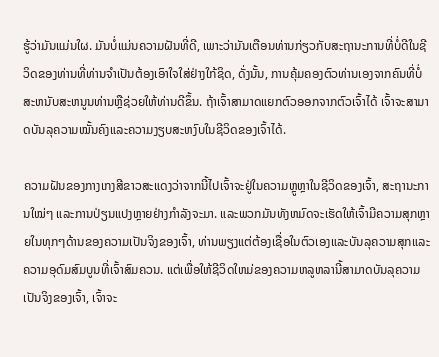ຮູ້ວ່າມັນແມ່ນໃຜ. ມັນບໍ່ແມ່ນຄວາມຝັນທີ່ດີ, ເພາະວ່າມັນເຕືອນທ່ານກ່ຽວກັບສະຖານະການທີ່ບໍ່ດີໃນຊີວິດຂອງທ່ານທີ່ທ່ານຈໍາເປັນຕ້ອງເອົາໃຈໃສ່ຢ່າງໃກ້ຊິດ, ດັ່ງນັ້ນ, ການຄຸ້ມຄອງຕົວທ່ານເອງຈາກຄົນທີ່ບໍ່ສະຫນັບສະຫນູນທ່ານຫຼືຊ່ວຍໃຫ້ທ່ານດີຂຶ້ນ. ຖ້າເຈົ້າສາມາດແຍກຕົວອອກຈາກຕົວເຈົ້າໄດ້ ເຈົ້າຈະສາມາດບັນລຸຄວາມໝັ້ນຄົງແລະຄວາມງຽບສະຫງົບໃນຊີວິດຂອງເຈົ້າໄດ້.

ຄວາມຝັນຂອງກາງເກງສີຂາວສະແດງວ່າຈາກນີ້ໄປເຈົ້າຈະຢູ່ໃນຄວາມຫຼູຫຼາໃນຊີວິດຂອງເຈົ້າ, ສະຖານະການໃໝ່ໆ ແລະການປ່ຽນແປງຫຼາຍຢ່າງກຳລັງຈະມາ. ແລະພວກມັນທັງຫມົດຈະເຮັດໃຫ້ເຈົ້າມີຄວາມສຸກຫຼາຍໃນທຸກໆດ້ານຂອງຄວາມເປັນຈິງຂອງເຈົ້າ, ທ່ານພຽງແຕ່ຕ້ອງເຊື່ອໃນຕົວເອງແລະບັນລຸຄວາມສຸກແລະຄວາມອຸດົມສົມບູນທີ່ເຈົ້າສົມຄວນ. ແຕ່ເພື່ອໃຫ້ຊີວິດໃຫມ່ຂອງຄວາມຫລູຫລານີ້ສາມາດບັນລຸຄວາມເປັນຈິງຂອງເຈົ້າ, ເຈົ້າຈະ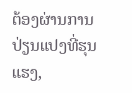ຕ້ອງຜ່ານການປ່ຽນແປງທີ່ຮຸນແຮງ,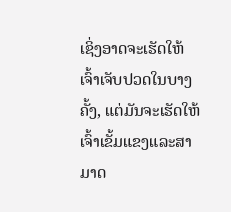ເຊິ່ງອາດຈະເຮັດໃຫ້ເຈົ້າເຈັບປວດໃນບາງຄັ້ງ, ແຕ່ມັນຈະເຮັດໃຫ້ເຈົ້າເຂັ້ມແຂງແລະສາມາດ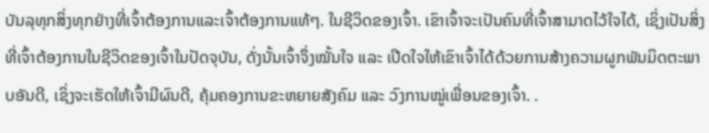ບັນລຸທຸກສິ່ງທຸກຢ່າງທີ່ເຈົ້າຕ້ອງການແລະເຈົ້າຕ້ອງການແທ້ໆ. ໃນຊີວິດຂອງເຈົ້າ. ເຂົາເຈົ້າຈະເປັນຄົນທີ່ເຈົ້າສາມາດໄວ້ໃຈໄດ້, ເຊິ່ງເປັນສິ່ງທີ່ເຈົ້າຕ້ອງການໃນຊີວິດຂອງເຈົ້າໃນປັດຈຸບັນ, ດັ່ງນັ້ນເຈົ້າຈຶ່ງໝັ້ນໃຈ ແລະ ເປີດໃຈໃຫ້ເຂົາເຈົ້າໄດ້ດ້ວຍການສ້າງຄວາມຜູກພັນມິດຕະພາບອັນດີ, ເຊິ່ງຈະເຮັດໃຫ້ເຈົ້າມີຜົນດີ, ຄຸ້ມຄອງການຂະຫຍາຍສັງຄົມ ແລະ ວົງການໝູ່ເພື່ອນຂອງເຈົ້າ. .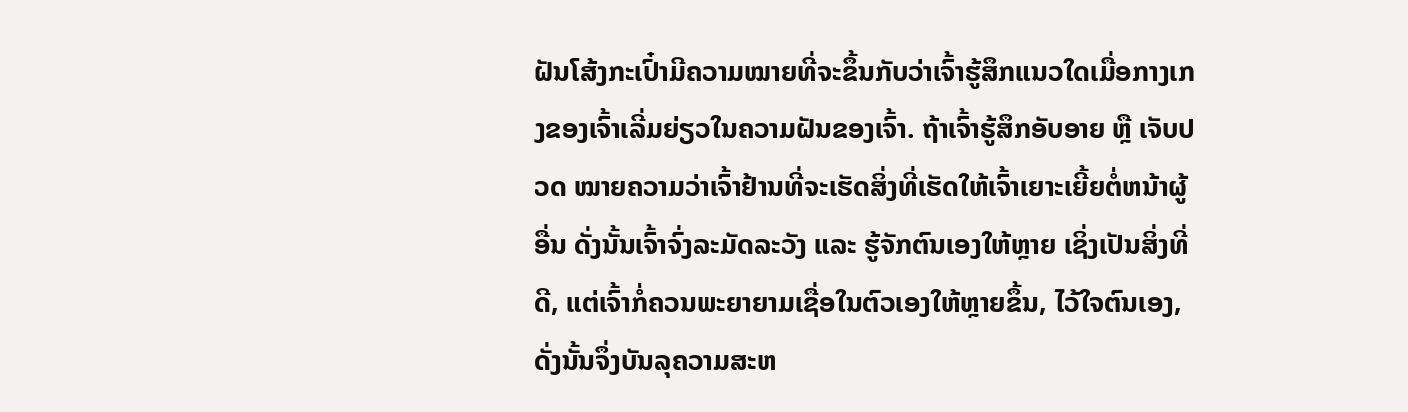ຝັນໂສ້ງກະເປົ໋າມີຄວາມໝາຍທີ່ຈະຂຶ້ນກັບວ່າເຈົ້າຮູ້ສຶກແນວໃດເມື່ອກາງເກງຂອງເຈົ້າເລີ່ມຍ່ຽວໃນຄວາມຝັນຂອງເຈົ້າ. ຖ້າເຈົ້າຮູ້ສຶກອັບອາຍ ຫຼື ເຈັບປວດ ໝາຍຄວາມວ່າເຈົ້າຢ້ານທີ່ຈະເຮັດສິ່ງທີ່ເຮັດໃຫ້ເຈົ້າເຍາະເຍີ້ຍຕໍ່ຫນ້າຜູ້ອື່ນ ດັ່ງນັ້ນເຈົ້າຈົ່ງລະມັດລະວັງ ແລະ ຮູ້ຈັກຕົນເອງໃຫ້ຫຼາຍ ເຊິ່ງເປັນສິ່ງທີ່ດີ, ແຕ່ເຈົ້າກໍ່ຄວນພະຍາຍາມເຊື່ອໃນຕົວເອງໃຫ້ຫຼາຍຂຶ້ນ, ໄວ້ໃຈຕົນເອງ, ດັ່ງນັ້ນຈຶ່ງບັນລຸຄວາມສະຫ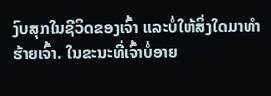ງົບສຸກໃນຊີວິດຂອງເຈົ້າ ແລະບໍ່ໃຫ້ສິ່ງໃດມາທໍາຮ້າຍເຈົ້າ. ໃນຂະນະທີ່ເຈົ້າບໍ່ອາຍ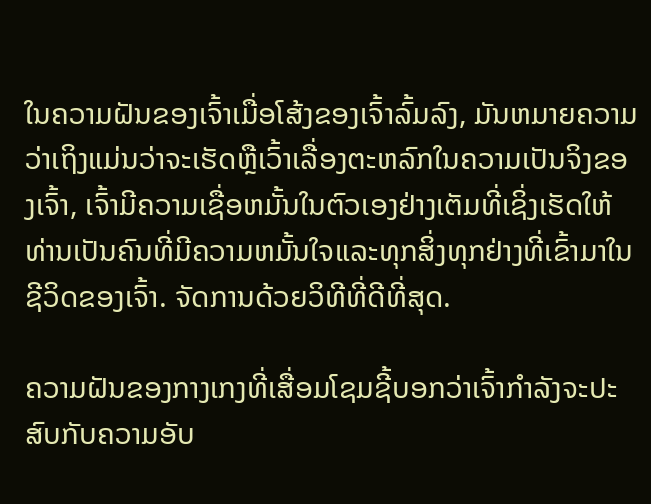ໃນຄວາມຝັນຂອງເຈົ້າເມື່ອໂສ້ງຂອງເຈົ້າລົ້ມລົງ, ມັນຫມາຍຄວາມວ່າເຖິງແມ່ນວ່າຈະເຮັດຫຼືເວົ້າເລື່ອງຕະຫລົກໃນຄວາມເປັນຈິງຂອງເຈົ້າ, ເຈົ້າມີຄວາມເຊື່ອຫມັ້ນໃນຕົວເອງຢ່າງເຕັມທີ່ເຊິ່ງເຮັດໃຫ້ທ່ານເປັນຄົນທີ່ມີຄວາມຫມັ້ນໃຈແລະທຸກສິ່ງທຸກຢ່າງທີ່ເຂົ້າມາໃນຊີວິດຂອງເຈົ້າ. ຈັດການດ້ວຍວິທີທີ່ດີທີ່ສຸດ.

ຄວາມຝັນຂອງກາງເກງທີ່ເສື່ອມໂຊມຊີ້ບອກວ່າເຈົ້າກຳລັງຈະປະສົບກັບຄວາມອັບ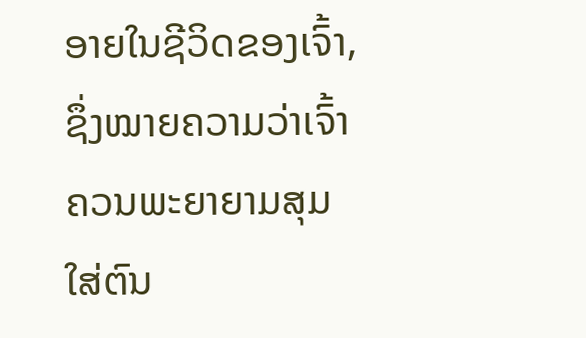ອາຍໃນຊີວິດຂອງເຈົ້າ, ຊຶ່ງໝາຍຄວາມວ່າເຈົ້າຄວນພະຍາຍາມສຸມໃສ່ຕົນ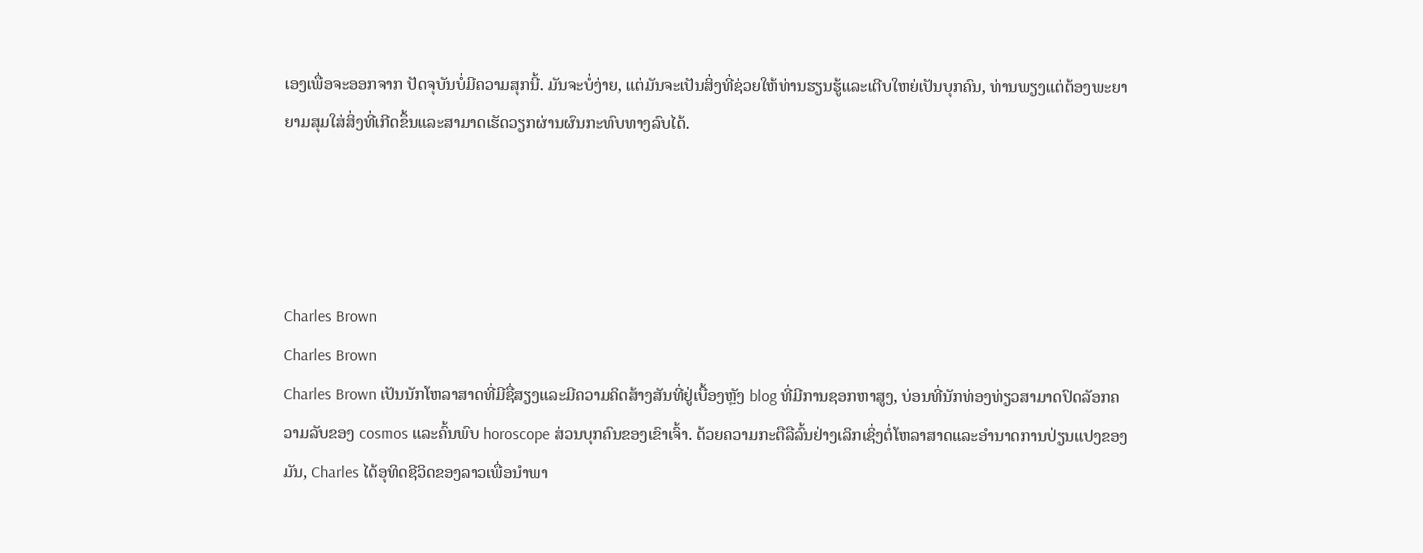ເອງເພື່ອຈະອອກຈາກ ປັດຈຸບັນບໍ່ມີຄວາມສຸກນີ້. ມັນຈະບໍ່ງ່າຍ, ແຕ່ມັນຈະເປັນສິ່ງທີ່ຊ່ວຍໃຫ້ທ່ານຮຽນຮູ້ແລະເຕີບໃຫຍ່ເປັນບຸກຄົນ, ທ່ານພຽງແຕ່ຕ້ອງພະຍາຍາມສຸມໃສ່ສິ່ງທີ່ເກີດຂຶ້ນແລະສາມາດເຮັດວຽກຜ່ານຜົນກະທົບທາງລົບໄດ້.




Charles Brown
Charles Brown
Charles Brown ເປັນນັກໂຫລາສາດທີ່ມີຊື່ສຽງແລະມີຄວາມຄິດສ້າງສັນທີ່ຢູ່ເບື້ອງຫຼັງ blog ທີ່ມີການຊອກຫາສູງ, ບ່ອນທີ່ນັກທ່ອງທ່ຽວສາມາດປົດລັອກຄວາມລັບຂອງ cosmos ແລະຄົ້ນພົບ horoscope ສ່ວນບຸກຄົນຂອງເຂົາເຈົ້າ. ດ້ວຍຄວາມກະຕືລືລົ້ນຢ່າງເລິກເຊິ່ງຕໍ່ໂຫລາສາດແລະອໍານາດການປ່ຽນແປງຂອງມັນ, Charles ໄດ້ອຸທິດຊີວິດຂອງລາວເພື່ອນໍາພາ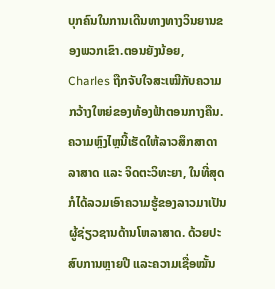ບຸກຄົນໃນການເດີນທາງທາງວິນຍານຂອງພວກເຂົາ.ຕອນຍັງນ້ອຍ, Charles ຖືກຈັບໃຈສະເໝີກັບຄວາມກວ້າງໃຫຍ່ຂອງທ້ອງຟ້າຕອນກາງຄືນ. ຄວາມຫຼົງໄຫຼນີ້ເຮັດໃຫ້ລາວສຶກສາດາລາສາດ ແລະ ຈິດຕະວິທະຍາ, ໃນທີ່ສຸດກໍໄດ້ລວມເອົາຄວາມຮູ້ຂອງລາວມາເປັນຜູ້ຊ່ຽວຊານດ້ານໂຫລາສາດ. ດ້ວຍປະສົບການຫຼາຍປີ ແລະຄວາມເຊື່ອໝັ້ນ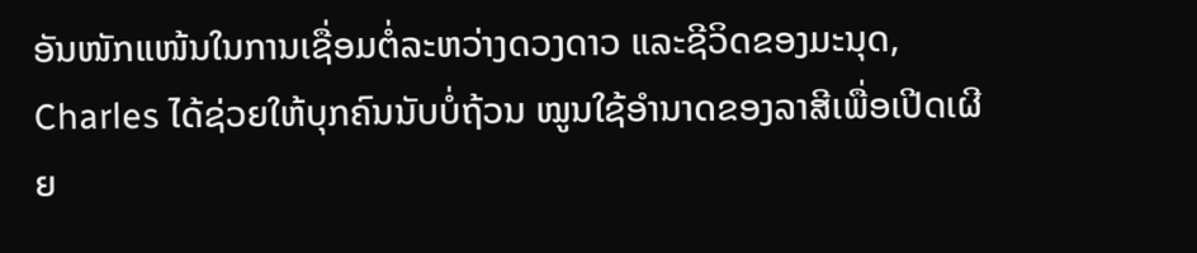ອັນໜັກແໜ້ນໃນການເຊື່ອມຕໍ່ລະຫວ່າງດວງດາວ ແລະຊີວິດຂອງມະນຸດ, Charles ໄດ້ຊ່ວຍໃຫ້ບຸກຄົນນັບບໍ່ຖ້ວນ ໝູນໃຊ້ອຳນາດຂອງລາສີເພື່ອເປີດເຜີຍ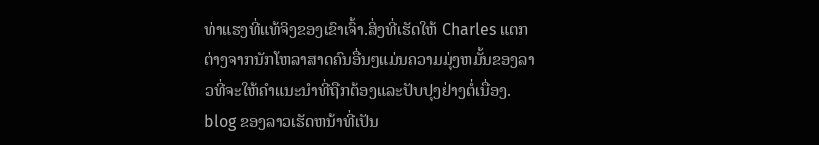ທ່າແຮງທີ່ແທ້ຈິງຂອງເຂົາເຈົ້າ.ສິ່ງທີ່ເຮັດໃຫ້ Charles ແຕກຕ່າງຈາກນັກໂຫລາສາດຄົນອື່ນໆແມ່ນຄວາມມຸ່ງຫມັ້ນຂອງລາວທີ່ຈະໃຫ້ຄໍາແນະນໍາທີ່ຖືກຕ້ອງແລະປັບປຸງຢ່າງຕໍ່ເນື່ອງ. blog ຂອງລາວເຮັດຫນ້າທີ່ເປັນ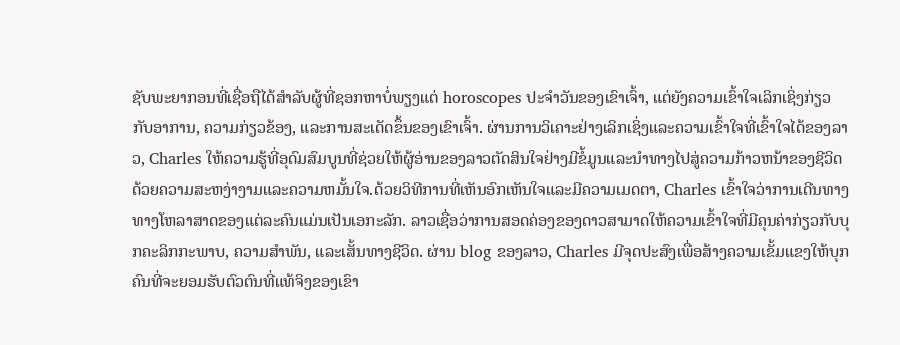ຊັບພະຍາກອນທີ່ເຊື່ອຖືໄດ້ສໍາລັບຜູ້ທີ່ຊອກຫາບໍ່ພຽງແຕ່ horoscopes ປະຈໍາວັນຂອງເຂົາເຈົ້າ, ແຕ່ຍັງຄວາມເຂົ້າໃຈເລິກເຊິ່ງກ່ຽວກັບອາການ, ຄວາມກ່ຽວຂ້ອງ, ແລະການສະເດັດຂຶ້ນຂອງເຂົາເຈົ້າ. ຜ່ານການວິເຄາະຢ່າງເລິກເຊິ່ງແລະຄວາມເຂົ້າໃຈທີ່ເຂົ້າໃຈໄດ້ຂອງລາວ, Charles ໃຫ້ຄວາມຮູ້ທີ່ອຸດົມສົມບູນທີ່ຊ່ວຍໃຫ້ຜູ້ອ່ານຂອງລາວຕັດສິນໃຈຢ່າງມີຂໍ້ມູນແລະນໍາທາງໄປສູ່ຄວາມກ້າວຫນ້າຂອງຊີວິດດ້ວຍຄວາມສະຫງ່າງາມແລະຄວາມຫມັ້ນໃຈ.ດ້ວຍວິທີການທີ່ເຫັນອົກເຫັນໃຈແລະມີຄວາມເມດຕາ, Charles ເຂົ້າໃຈວ່າການເດີນທາງທາງໂຫລາສາດຂອງແຕ່ລະຄົນແມ່ນເປັນເອກະລັກ. ລາວເຊື່ອວ່າການສອດຄ່ອງຂອງດາວສາມາດໃຫ້ຄວາມເຂົ້າໃຈທີ່ມີຄຸນຄ່າກ່ຽວກັບບຸກຄະລິກກະພາບ, ຄວາມສໍາພັນ, ແລະເສັ້ນທາງຊີວິດ. ຜ່ານ blog ຂອງລາວ, Charles ມີຈຸດປະສົງເພື່ອສ້າງຄວາມເຂັ້ມແຂງໃຫ້ບຸກຄົນທີ່ຈະຍອມຮັບຕົວຕົນທີ່ແທ້ຈິງຂອງເຂົາ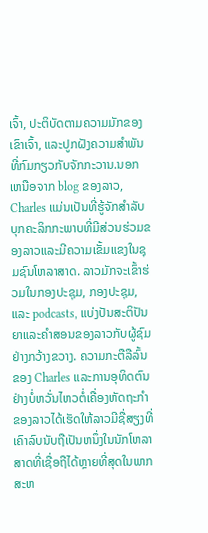ເຈົ້າ, ປະຕິບັດຕາມຄວາມມັກຂອງເຂົາເຈົ້າ, ແລະປູກຝັງຄວາມສໍາພັນທີ່ກົມກຽວກັບຈັກກະວານ.ນອກເຫນືອຈາກ blog ຂອງລາວ, Charles ແມ່ນເປັນທີ່ຮູ້ຈັກສໍາລັບບຸກຄະລິກກະພາບທີ່ມີສ່ວນຮ່ວມຂອງລາວແລະມີຄວາມເຂັ້ມແຂງໃນຊຸມຊົນໂຫລາສາດ. ລາວມັກຈະເຂົ້າຮ່ວມໃນກອງປະຊຸມ, ກອງປະຊຸມ, ແລະ podcasts, ແບ່ງປັນສະຕິປັນຍາແລະຄໍາສອນຂອງລາວກັບຜູ້ຊົມຢ່າງກວ້າງຂວາງ. ຄວາມກະຕືລືລົ້ນຂອງ Charles ແລະການອຸທິດຕົນຢ່າງບໍ່ຫວັ່ນໄຫວຕໍ່ເຄື່ອງຫັດຖະກໍາຂອງລາວໄດ້ເຮັດໃຫ້ລາວມີຊື່ສຽງທີ່ເຄົາລົບນັບຖືເປັນຫນຶ່ງໃນນັກໂຫລາສາດທີ່ເຊື່ອຖືໄດ້ຫຼາຍທີ່ສຸດໃນພາກສະຫ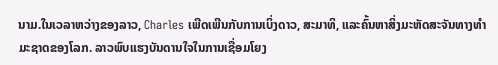ນາມ.ໃນເວລາຫວ່າງຂອງລາວ, Charles ເພີດເພີນກັບການເບິ່ງດາວ, ສະມາທິ, ແລະຄົ້ນຫາສິ່ງມະຫັດສະຈັນທາງທໍາມະຊາດຂອງໂລກ. ລາວພົບແຮງບັນດານໃຈໃນການເຊື່ອມໂຍງ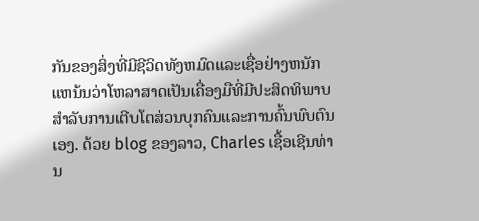ກັນຂອງສິ່ງທີ່ມີຊີວິດທັງຫມົດແລະເຊື່ອຢ່າງຫນັກແຫນ້ນວ່າໂຫລາສາດເປັນເຄື່ອງມືທີ່ມີປະສິດທິພາບສໍາລັບການເຕີບໂຕສ່ວນບຸກຄົນແລະການຄົ້ນພົບຕົນເອງ. ດ້ວຍ blog ຂອງລາວ, Charles ເຊື້ອເຊີນທ່ານ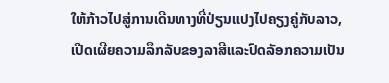ໃຫ້ກ້າວໄປສູ່ການເດີນທາງທີ່ປ່ຽນແປງໄປຄຽງຄູ່ກັບລາວ, ເປີດເຜີຍຄວາມລຶກລັບຂອງລາສີແລະປົດລັອກຄວາມເປັນ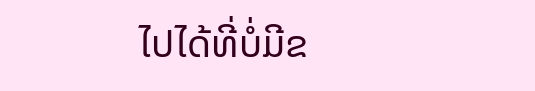ໄປໄດ້ທີ່ບໍ່ມີຂ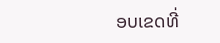ອບເຂດທີ່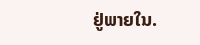ຢູ່ພາຍໃນ.